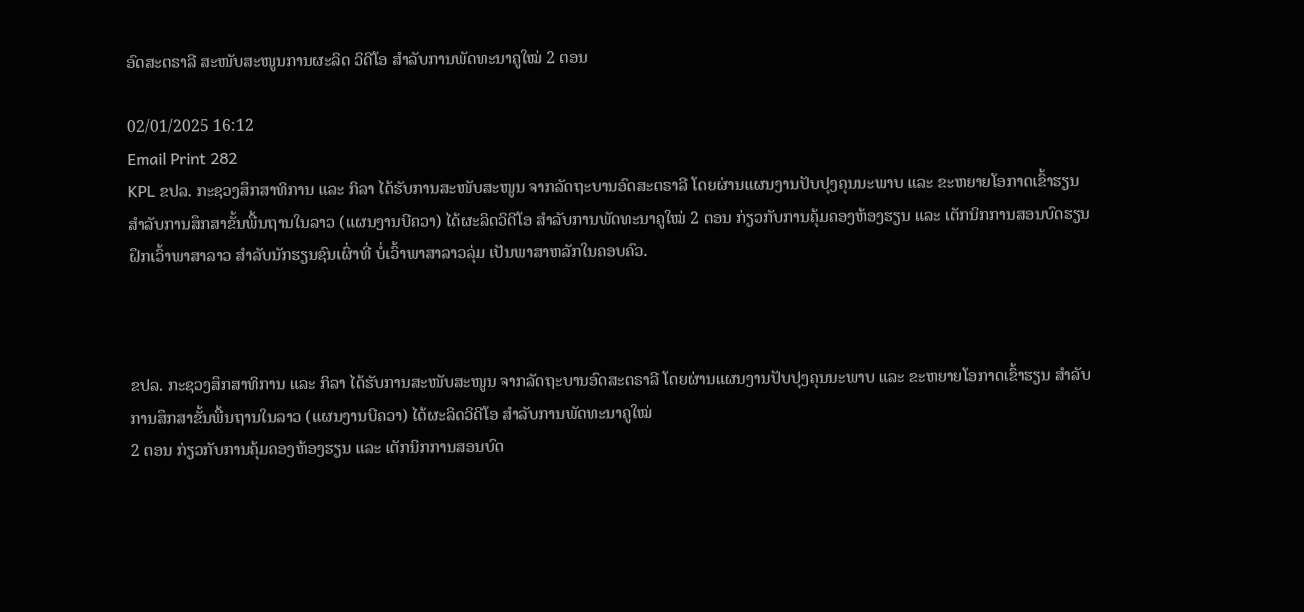ອົດສະຕຣາລີ ສະໜັບສະໜູນການຜະລິດ ວິດີໂອ ສຳລັບການພັດທະນາຄູໃໝ່ 2 ຕອນ

02/01/2025 16:12
Email Print 282
KPL ຂປລ. ກະຊວງສຶກສາທິການ ແລະ ກິລາ ໄດ້ຮັບການສະໜັບສະໜູນ ຈາກລັດຖະບານອົດສະຕຣາລີ ໂດຍຜ່ານແຜນງານປັບປຸງຄຸນນະພາບ ແລະ ຂະຫຍາຍໂອກາດເຂົ້າຮຽນ ສຳລັບການສຶກສາຂັ້ນພື້ນຖານໃນລາວ (ແຜນງານບີຄວາ) ໄດ້ຜະລິດວິດີໂອ ສຳລັບການພັດທະນາຄູໃໝ່ 2 ຕອນ ກ່ຽວກັບການຄຸ້ມຄອງຫ້ອງຮຽນ ແລະ ເຕັກນິກການສອນບົດຮຽນຝຶກເວົ້າພາສາລາວ ສຳລັບນັກຮຽນຊົນເຜົ່າທີ່ ບໍ່ເວົ້າພາສາລາວລຸ່ມ ເປັນພາສາຫລັກໃນຄອບຄົວ.



ຂປລ. ກະຊວງສຶກສາທິການ ແລະ ກິລາ ໄດ້ຮັບການສະໜັບສະໜູນ ຈາກລັດຖະບານອົດສະຕຣາລີ ໂດຍຜ່ານແຜນງານປັບປຸງຄຸນນະພາບ ແລະ ຂະຫຍາຍໂອກາດເຂົ້າຮຽນ ສຳລັບການສຶກສາຂັ້ນພື້ນຖານໃນລາວ (ແຜນງານບີຄວາ) ໄດ້ຜະລິດວິດີໂອ ສຳລັບການພັດທະນາຄູໃໝ່
2 ຕອນ ກ່ຽວກັບການຄຸ້ມຄອງຫ້ອງຮຽນ ແລະ ເຕັກນິກການສອນບົດ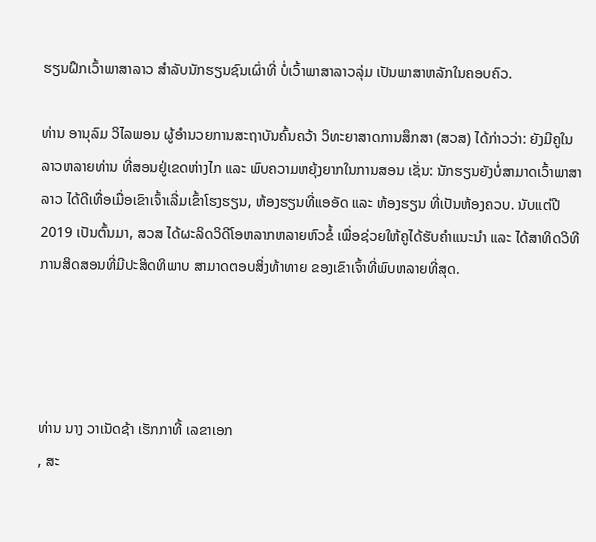ຮຽນຝຶກເວົ້າພາສາລາວ ສຳລັບນັກຮຽນຊົນເຜົ່າທີ່ ບໍ່ເວົ້າພາສາລາວລຸ່ມ ເປັນພາສາຫລັກໃນຄອບຄົວ.

ທ່ານ ອານຸລົມ ວິໄລພອນ ຜູ້ອໍານວຍການສະຖາບັນຄົ້ນຄວ້າ ວິທະຍາສາດການສຶກສາ (ສວສ) ໄດ້ກ່າວວ່າ: ຍັງມີຄູໃນລາວຫລາຍທ່ານ ທີ່ສອນຢູ່ເຂດຫ່າງໄກ ແລະ ພົບຄວາມຫຍຸ້ງຍາກໃນການສອນ ເຊັ່ນ: ນັກຮຽນຍັງບໍ່ສາມາດເວົ້າພາສາລາວ ໄດ້ດີເທື່ອເມື່ອເຂົາເຈົ້າເລີ່ມເຂົ້າໂຮງຮຽນ, ຫ້ອງຮຽນທີ່ແອອັດ ແລະ ຫ້ອງຮຽນ ທີ່ເປັນຫ້ອງຄວບ. ນັບແຕ່ປີ 2019 ເປັນຕົ້ນມາ, ສວສ ໄດ້ຜະລິດວິດີໂອຫລາກຫລາຍຫົວຂໍ້ ເພື່ອຊ່ວຍໃຫ້ຄູໄດ້ຮັບຄຳແນະນຳ ແລະ ໄດ້ສາທິດວິທີການສິດສອນທີ່ມີປະສິດທິພາບ ສາມາດຕອບສິ່ງທ້າທາຍ ຂອງເຂົາເຈົ້າທີ່ພົບຫລາຍທີ່ສຸດ.




ທ່ານ ນາງ ວາເນັດຊ້າ ເຮັກກາທີ້ ເລຂາເອກ
, ສະ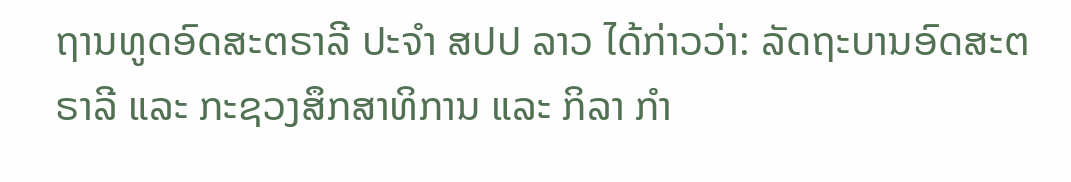ຖານທູດອົດສະຕຣາລີ ປະຈຳ ສປປ ລາວ ໄດ້ກ່າວວ່າ: ລັດຖະບານອົດສະຕຣາລີ ແລະ ກະຊວງສຶກສາທິການ ແລະ ກິລາ ກຳ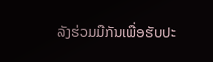ລັງຮ່ວມມືກັນເພື່ອຮັບປະ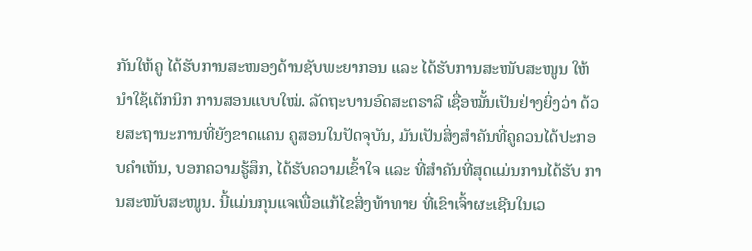ກັນໃຫ້ຄູ ໄດ້ຮັບການສະໜອງດ້ານຊັບພະຍາກອນ ແລະ ໄດ້ຮັບການສະໜັບສະໜູນ ໃຫ້ນຳໃຊ້ເຕັກນິກ ການສອນແບບໃໝ່. ລັດຖະບານອົດສະຕຣາລີ ເຊື່ອໝັ້ນເປັນຢ່າງຍິ່ງວ່າ ດ້ວຍສະຖານະການທີ່ຍັງຂາດແຄນ ຄູສອນໃນປັດຈຸບັນ, ມັນເປັນສິ່ງສຳຄັນທີ່ຄູຄວນໄດ້ປະກອບຄຳເຫັນ, ບອກຄວາມຮູ້ສຶກ, ໄດ້ຮັບຄວາມເຂົ້າໃຈ ແລະ ທີ່ສຳຄັນທີ່ສຸດແມ່ນການໄດ້ຮັບ ການສະໜັບສະໜູນ. ນີ້ແມ່ນກຸນແຈເພື່ອແກ້ໄຂສິ່ງທ້າທາຍ ທີ່ເຂົາເຈົ້າຜະເຊີນໃນເວ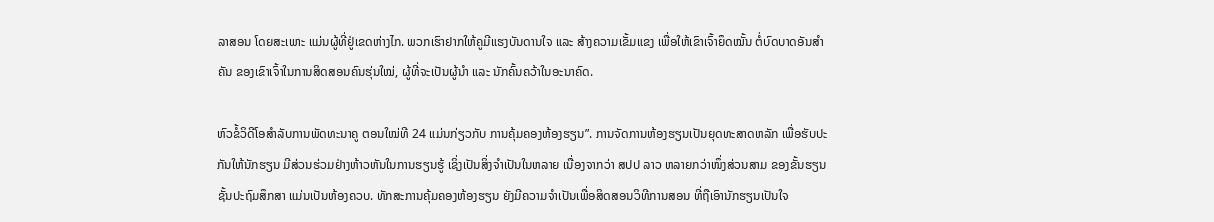ລາສອນ ໂດຍສະເພາະ ແມ່ນຜູ້ທີ່ຢູ່ເຂດຫ່າງໄກ. ພວກເຮົາຢາກໃຫ້ຄູມີແຮງບັນດານໃຈ ແລະ ສ້າງຄວາມເຂັ້ມແຂງ ເພື່ອໃຫ້ເຂົາເຈົ້າຍຶດໝັ້ນ ຕໍ່ບົດບາດອັນສຳຄັນ ຂອງເຂົາເຈົ້າໃນການສິດສອນຄົນຮຸ່ນໃໝ່, ຜູ້ທີ່ຈະເປັນຜູ້ນຳ ແລະ ນັກຄົ້ນຄວ້າໃນອະນາຄົດ.

ຫົວຂໍ້ວິດີໂອສຳລັບການພັດທະນາຄູ ຕອນໃໝ່ທີ 24 ແມ່ນກ່ຽວກັບ ການຄຸ້ມຄອງຫ້ອງຮຽນ”. ການຈັດການຫ້ອງຮຽນເປັນຍຸດທະສາດຫລັກ ເພື່ອຮັບປະກັນໃຫ້ນັກຮຽນ ມີສ່ວນຮ່ວມຢ່າງຫ້າວຫັນໃນການຮຽນຮູ້ ເຊິ່ງເປັນສິ່ງຈຳເປັນໃນຫລາຍ ເນື່ອງຈາກວ່າ ສປປ ລາວ ຫລາຍກວ່າໜຶ່ງສ່ວນສາມ ຂອງຂັ້ນຮຽນຊັ້ນປະຖົມສຶກສາ ແມ່ນເປັນຫ້ອງຄວບ. ທັກສະການຄຸ້ມຄອງຫ້ອງຮຽນ ຍັງມີຄວາມຈໍາເປັນເພື່ອສິດສອນວິທີການສອນ ທີ່ຖືເອົານັກຮຽນເປັນໃຈ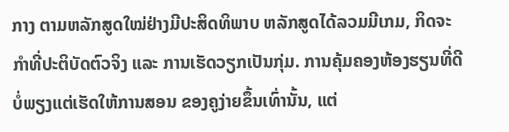ກາງ ຕາມຫລັກສູດໃໝ່ຢ່າງມີປະສິດທິພາບ ຫລັກສູດໄດ້ລວມມີເກມ, ກິດຈະກຳທີ່ປະຕິບັດຕົວຈິງ ແລະ ການເຮັດວຽກເປັນກຸ່ມ. ການຄຸ້ມຄອງຫ້ອງຮຽນທີ່ດີ ບໍ່ພຽງແຕ່ເຮັດໃຫ້ການສອນ ຂອງຄູງ່າຍຂຶ້ນເທົ່ານັ້ນ, ແຕ່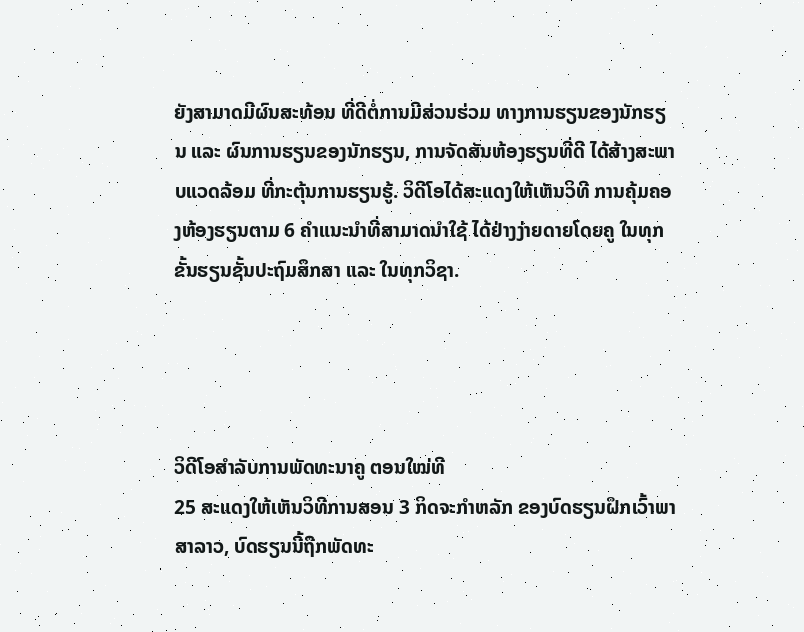ຍັງສາມາດມີຜົນສະທ້ອນ ທີ່ດີຕໍ່ການມີສ່ວນຮ່ວມ ທາງການຮຽນຂອງນັກຮຽນ ແລະ ຜົນການຮຽນຂອງນັກຮຽນ, ການຈັດສັນຫ້ອງຮຽນທີ່ດີ ໄດ້ສ້າງສະພາບແວດລ້ອມ ທີ່ກະຕຸ້ນການຮຽນຮູ້. ວິດີໂອໄດ້ສະແດງໃຫ້ເຫັນວິທີ ການຄຸ້ມຄອງຫ້ອງຮຽນຕາມ 6 ຄຳແນະນຳທີ່ສາມາດນຳໃຊ້ ໄດ້ຢ່າງງ່າຍດາຍໂດຍຄູ ໃນທຸກຂັ້ນຮຽນຊັ້ນປະຖົມສຶກສາ ແລະ ໃນທຸກວິຊາ.




ວິດີໂອສຳລັບການພັດທະນາຄູ ຕອນໃໝ່ທີ
25 ສະແດງໃຫ້ເຫັນວິທີການສອນ 3 ກິດຈະກຳຫລັກ ຂອງບົດຮຽນຝຶກເວົ້າພາສາລາວ, ບົດຮຽນນີ້ຖືກພັດທະ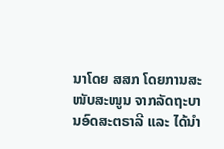ນາໂດຍ ສສກ ໂດຍການສະໜັບສະໜູນ ຈາກລັດຖະບານອົດສະຕຣາລີ ແລະ ໄດ້ນຳ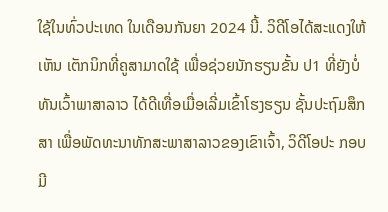ໃຊ້ໃນທົ່ວປະເທດ ໃນເດືອນກັນຍາ 2024 ນີ້. ວິດີໂອໄດ້ສະແດງໃຫ້ເຫັນ ເຕັກນິກທີ່ຄູສາມາດໃຊ້ ເພື່ອຊ່ວຍນັກຮຽນຂັ້ນ ປ1 ທີ່ຍັງບໍ່ທັນເວົ້າພາສາລາວ ໄດ້ດີເທື່ອເມື່ອເລີ່ມເຂົ້າໂຮງຮຽນ ຊັ້ນປະຖົມສຶກສາ ເພື່ອພັດທະນາທັກສະພາສາລາວຂອງເຂົາເຈົ້າ, ວິດີໂອປະ ກອບມີ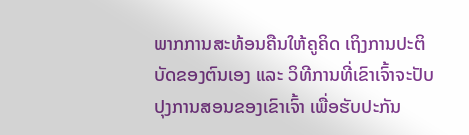ພາກການສະທ້ອນຄືນໃຫ້ຄູຄິດ ເຖິງການປະຕິບັດຂອງຕົນເອງ ແລະ ວິທີການທີ່ເຂົາເຈົ້າຈະປັບປຸງການສອນຂອງເຂົາເຈົ້າ ເພື່ອຮັບປະກັນ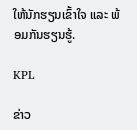ໃຫ້ນັກຮຽນເຂົ້າໃຈ ແລະ ພ້ອມກັນຮຽນຮູ້.

KPL

ຂ່າວ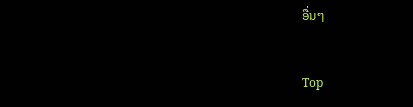ອື່ນໆ


Top